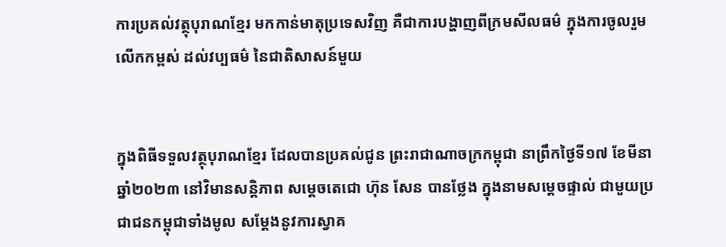ការប្រគល់វត្ថុបុរាណខ្មែរ មកកាន់មាតុប្រទេសវិញ គឺជាការបង្ហាញពីក្រមសីលធម៌ ក្នុងការចូលរួមលើកកម្ពស់ ដល់វប្បធម៌ នៃជាតិសាសន៍មួយ


ក្នុងពិធីទទួលវត្ថុបុរាណខ្មែរ ដែលបានប្រគល់ជូន ព្រះរាជាណាចក្រកម្ពុជា នាព្រឹកថ្ងៃទី១៧ ខែមីនា ឆ្នាំ២០២៣ នៅវិមានសន្តិភាព សម្ដេចតេជោ ហ៊ុន សែន បានថ្លែង ក្នុងនាមសម្ដេចផ្ទាល់ ជាមួយប្រជាជនកម្ពុជាទាំងមូល សម្ដែងនូវការស្វាគ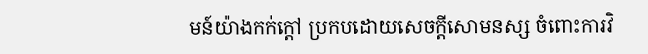មន៍យ៉ាងកក់ក្ដៅ ប្រកបដោយសេចក្ដីសោមនស្ស ចំពោះការវិ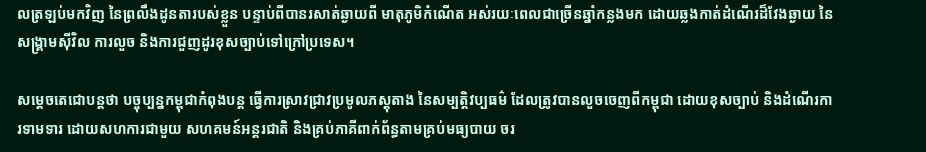លត្រឡប់មកវិញ នៃព្រលឹងដូនតារបស់ខ្លួន បន្ទាប់ពីបានរសាត់ឆ្ងាយពី មាតុភូមិកំណើត អស់រយៈពេលជាច្រើនឆ្នាំកន្លងមក ដោយឆ្លងកាត់ដំណើរដ៏វែងឆ្ងាយ នៃសង្គ្រាមស៊ីវិល ការលួច និងការជួញដូរខុសច្បាប់ទៅក្រៅប្រទេស។

សម្ដេចតេជោបន្តថា បច្ចុប្បន្នកម្ពុជាកំពុងបន្ត ធ្វើការស្រាវជ្រាវប្រមូលភស្តុតាង នៃសម្បត្តិវប្បធម៌ ដែលត្រូវបានលួចចេញពីកម្ពុជា ដោយខុសច្បាប់ និងដំណើរការទាមទារ ដោយសហការជាមួយ សហគមន៍អន្តរជាតិ និងគ្រប់ភាគីពាក់ព័ន្ធតាមគ្រប់មធ្យបាយ ចរ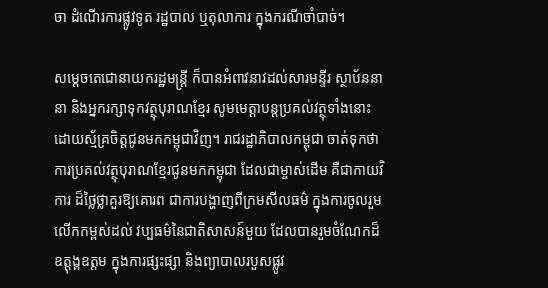ចា ដំណើរការផ្លូវទូត រដ្ឋបាល ឬតុលាការ ក្នុងករណីចាំបាច់។

សម្ដេចតេជោនាយករដ្ឋមន្ត្រី ក៏បានអំពាវនាវដល់សារមន្ទីរ ស្ថាប័ននានា និងអ្នករក្សាទុកវត្ថុបុរាណខ្មែរ សូមមេត្តាបន្តប្រគល់វត្ថុទាំងនោះ ដោយស្ម័គ្រចិត្តជូនមកកម្ពុជាវិញ។ រាជរដ្ឋាភិបាលកម្ពុជា ចាត់ទុកថាការប្រគល់វត្ថុបុរាណខ្មែរជូនមកកម្ពុជា ដែលជាម្ចាស់ដើម គឺជាកាយវិការ ដ៏ថ្លៃថ្លាគួរឱ្យគោរព ជាការបង្ហាញពីក្រមសីលធម៌ ក្នុងការចូលរួមលើកកម្ពស់ដល់ វប្បធម៌នៃជាតិសាសន៍មួយ ដែលបានរួមចំណែកដ៏ឧត្ដុង្គឧត្ដម ក្នុងការផ្សះផ្សា និងព្យាបាលរបួសផ្លូវ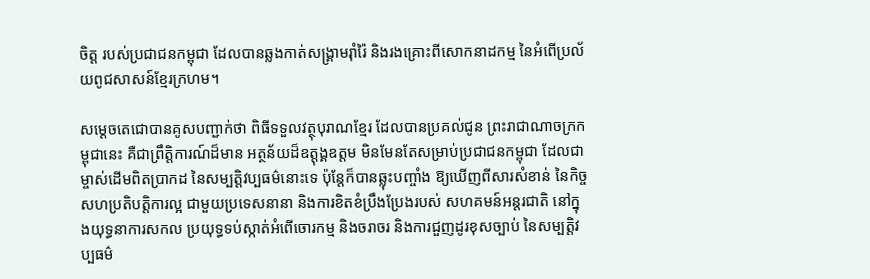ចិត្ត របស់ប្រជាជនកម្ពុជា ដែលបានឆ្លងកាត់សង្គ្រាមរ៉ាំរ៉ៃ និងរងគ្រោះពីសោកនាដកម្ម នៃអំពើប្រល័យពូជសាសន៍ខ្មែរក្រហម។

សម្ដេចតេជោបានគូសបញ្ជាក់ថា ពិធីទទួលវត្ថុបុរាណខ្មែរ ដែលបានប្រគល់ជូន ព្រះរាជាណាចក្រកម្ពុជានេះ គឺជាព្រឹត្តិការណ៍ដ៏មាន អត្ថន័យដ៏ឧត្ដុង្គឧត្ដម មិនមែនតែសម្រាប់ប្រជាជនកម្ពុជា ដែលជាម្ចាស់ដើមពិតប្រាកដ នៃសម្បត្តិវប្បធម៌នោះទេ ប៉ុន្តែក៏បានឆ្លុះបញ្ចាំង ឱ្យឃើញពីសារសំខាន់ នៃកិច្ចសហប្រតិបត្តិការល្អ ជាមួយប្រទេសនានា និងការខិតខំប្រឹងប្រែងរបស់ សហគមន៍អន្តរជាតិ នៅក្នុងយុទ្ធនាការសកល ប្រយុទ្ធទប់ស្កាត់អំពើចោរកម្ម និងចរាចរ និងការជួញដូរខុសច្បាប់ នៃសម្បត្តិវប្បធម៌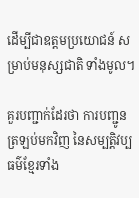ដើម្បីជាឧត្ដមប្រយោជន៍ សម្រាប់មនុស្សជាតិ ទាំងមូល។

គួរបញ្ជាក់ដែរថា ការបញ្ជូនត្រឡប់មកវិញ នៃសម្បត្តិវប្បធម៌ខ្មែរទាំង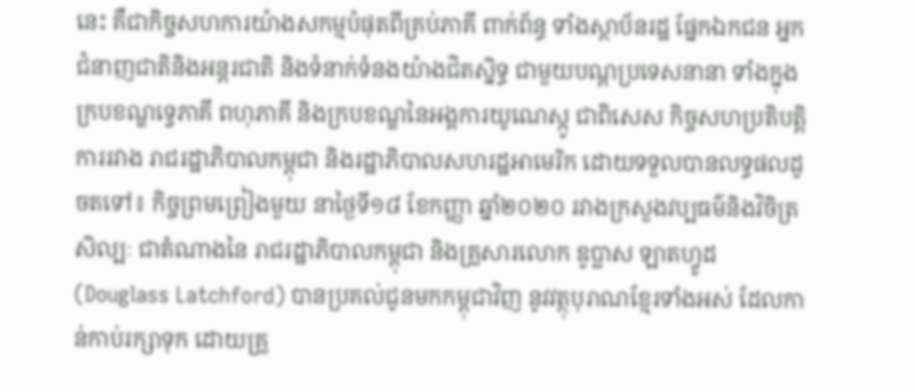នេះ គឺជាកិច្ចសហការយ៉ាងសកម្មបំផុតពីគ្រប់ភាគី ពាក់ព័ន្ធ ទាំងស្ថាប័នរដ្ឋ ផ្នែកឯកជន អ្នកជំនាញជាតិនិងអន្តរជាតិ និងទំនាក់ទំនងយ៉ាងជិតស្និទ្ធ ជាមួយបណ្តប្រទេសនានា ទាំងក្នុងក្របខណ្ឌទ្វេភាគី ពហុភាគី និងក្របខណ្ឌនៃអង្គការយូណេស្កូ ជាពិសេស កិច្ចសហប្រតិបត្តិការរវាង រាជរដ្ឋាភិបាលកម្ពុជា និងរដ្ឋាភិបាលសហរដ្ឋអាមេរិក ដោយទទួលបានលទ្ធផលដូចតទៅ៖ កិច្ចព្រមព្រៀងមួយ នាថ្ងៃទី១៨ ខែកញ្ញា ឆ្នាំ២០២០ រវាងក្រសួងវប្បធម៌និងវិចិត្រសិល្បៈ ជាតំណាងនៃ រាជរដ្ឋាភិបាលកម្ពុជា និងគ្រួសារលោក ឌូប្លាស ឡាតហ្វូដ (Douglass Latchford) បានប្រគល់ជូនមកកម្ពុជាវិញ នូវវត្ថុបុរាណខ្មែរទាំងអស់ ដែលកាន់កាប់រក្សាទុក ដោយគ្រួ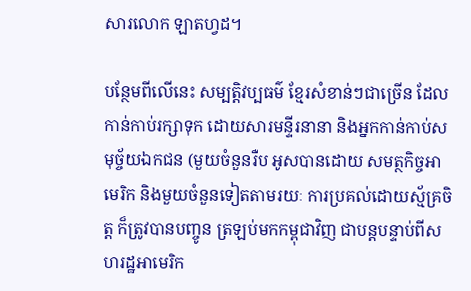សារលោក ឡាតហ្វដ។

បន្ថែមពីលើនេះ សម្បត្តិវប្បធម៌ ខ្មែរសំខាន់ៗជាច្រើន ដែលកាន់កាប់រក្សាទុក ដោយសារមន្ទីរនានា និងអ្នកកាន់កាប់សមុច្ច័យឯកជន (មួយចំនួនរឺប អូសបានដោយ សមត្ថកិច្ចអាមេរិក និងមួយចំនួនទៀតតាមរយៈ ការប្រគល់ដោយស្ម័គ្រចិត្ត ក៏ត្រូវបានបញ្ចូន ត្រឡប់មកកម្ពុជាវិញ ជាបន្តបន្ទាប់ពីសហរដ្ឋអាមេរិក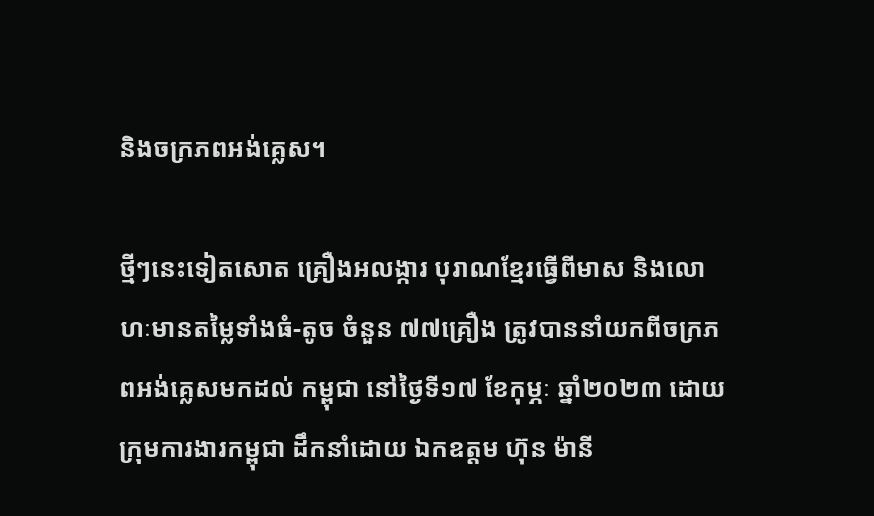និងចក្រភពអង់គ្លេស។

ថ្មីៗនេះទៀតសោត គ្រឿងអលង្ការ បុរាណខ្មែរធ្វើពីមាស និងលោហៈមានតម្លៃទាំងធំ-តូច ចំនួន ៧៧គ្រឿង ត្រូវបាននាំយកពីចក្រភពអង់គ្លេសមកដល់ កម្ពុជា នៅថ្ងៃទី១៧ ខែកុម្ភៈ ឆ្នាំ២០២៣ ដោយក្រុមការងារកម្ពុជា ដឹកនាំដោយ ឯកឧត្តម ហ៊ុន ម៉ានី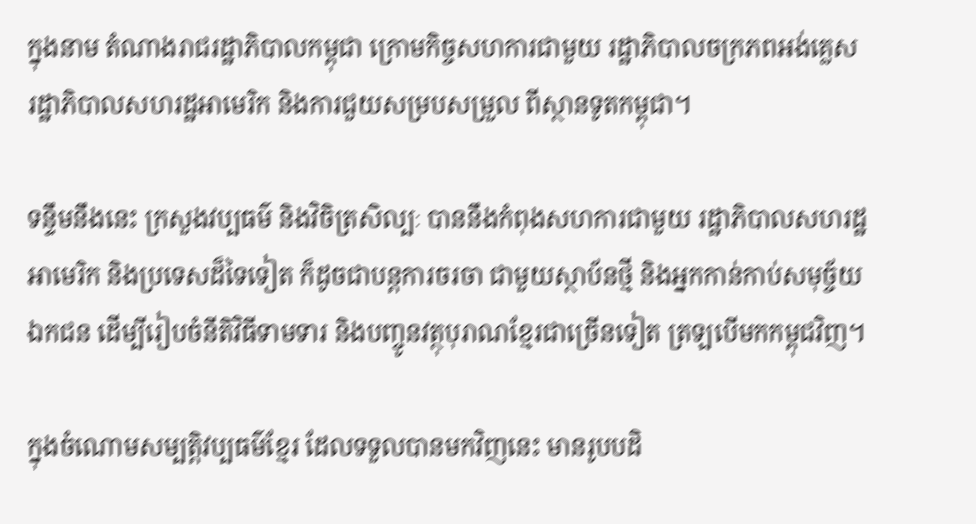ក្នុងនាម តំណាងរាជរដ្ឋាភិបាលកម្ពុជា ក្រោមកិច្ចសហការជាមួយ រដ្ឋាភិបាលចក្រភពអង់គ្លេស រដ្ឋាភិបាលសហរដ្ឋអាមេរិក និងការជួយសម្របសម្រួល ពីស្ថានទូតកម្ពុជា។

ទន្ទឹមនឹងនេះ ក្រសួងវប្បធម៌ និងវិចិត្រសិល្បៈ បាននឹងកំពុងសហការជាមួយ រដ្ឋាភិបាលសហរដ្ឋអាមេរិក និងប្រទេសដ៏ទៃទៀត ក៏ដូចជាបន្តការចរចា ជាមួយស្ថាប័នថ្មី និងអ្នកកាន់កាប់សមុច្ច័យឯកជន ដើម្បីរៀបចំនីតិវិធីទាមទារ និងបញ្ចូនវត្ថុបុរាណខ្មែរជាច្រើនទៀត ត្រឡបើមកកម្ពុជវិញ។

ក្នុងចំណោមសម្បត្តិវប្បធម៌ខ្មែរ ដែលទទួលបានមកវិញនេះ មានរូបបដិ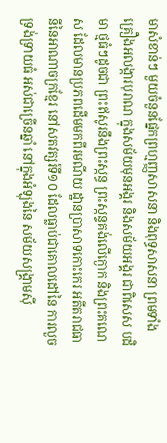មាសំខាន់ៗ មួយចំនួនផ្នែកព្រហ្មញ្ញសាសនា និងពុទ្ធសាសនា ព្រមទាំងគ្រឿងអលង្ការបុរាណ ក្នុងសម័យមុនអង្គរ និងសម័យអង្គរ ជាពិសេស បដិមា ថ្មធំៗដូចជា ព្រះឥសូរនឹងព្រះស្កន្ធ ព្រះស្កន្ទគង់លើក្ងោក និងព្រះគណេស ដែលមានប្រភពដើមមកពីរមណីយ ដ្ឋានប្រាសាទកោះកេរ អតីតរាជធានីនៃអាណាចក្រខ្មែរ នៅសតវត្សរ៍ទី១០ ដែលធ្លាប់ជាគោលដៅនៃ ការលួចទ្រង់ទ្រាយធំ អស់ជាច្រើនឆ្នាំ នៅក្នុងអំឡុងនៃ សម័យសង្គ្រាមស៊ី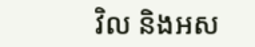វិល និងអស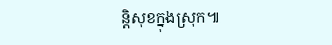ន្តិសុខក្នុងស្រុក៕